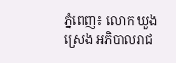ភ្នំពេញ៖ លោក ឃួង ស្រេង អភិបាលរាជ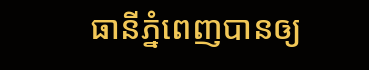ធានីភ្នំពេញបានឲ្យ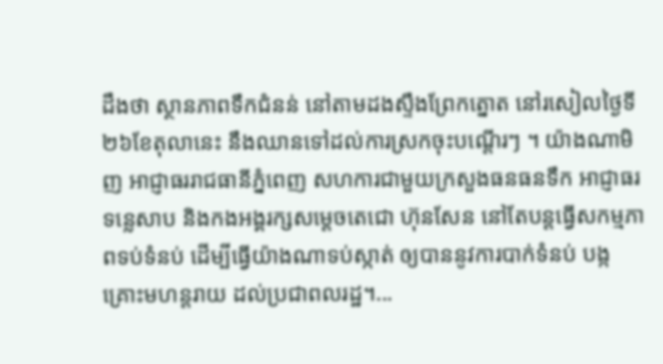ដឹងថា ស្ថានភាពទឹកជំនន់ នៅតាមដងស្ទឹងព្រែកត្នោត នៅរសៀលថ្ងៃទី ២៦ខែតុលានេះ នឹងឈានទៅដល់ការស្រកចុះបណ្តើរៗ ។ យ៉ាងណាមិញ អាជ្ញាធររាជធានីភ្នំពេញ សហការជាមួយក្រសួងធនធនទឹក អាជ្ញាធរទន្លេសាប និងកងអង្គរក្សសម្ដេចតេជោ ហ៊ុនសែន នៅតែបន្តធ្វើសកម្មភាពទប់ទំនប់ ដើម្បីធ្វើយ៉ាងណាទប់ស្កាត់ ឲ្យបាននូវការបាក់ទំនប់ បង្កគ្រោះមហន្តរាយ ដល់ប្រជាពលរដ្ឋ។...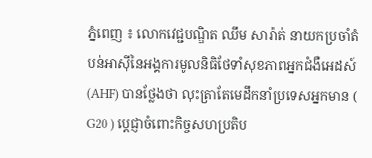ភ្នំពេញ ៖ លោកវេជ្ជបណ្ឌិត ឈឹម សារ៉ាត់ នាយកប្រចាំតំបន់អាស៊ីនៃអង្គការមូលនិធិថែទាំសុខភាពអ្នកជំងឺអេដស៍ (AHF) បានថ្លែងថា លុះត្រាតែមេដឹកនាំប្រទេសអ្នកមាន ( G20 ) ប្តេជ្ញាចំពោះកិច្ចសហប្រតិប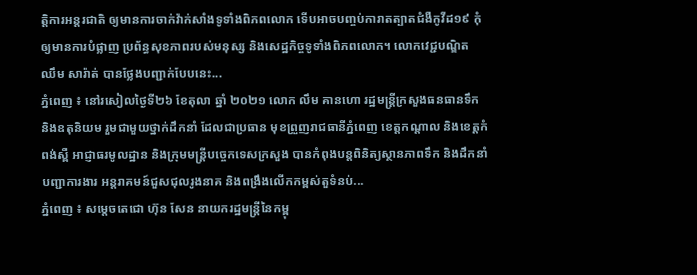ត្តិការអន្តរជាតិ ឲ្យមានការចាក់វ៉ាក់សាំងទូទាំងពិភពលោក ទើបអាចបញ្ចប់ការាតត្បាតជំងឺកូវីដ១៩ កុំឲ្យមានការបំផ្លាញ ប្រព័ន្ធសុខភាពរបស់មនុស្ស និងសេដ្ឋកិច្ចទូទាំងពិភពលោក។ លោកវេជ្ជបណ្ឌិត ឈឹម សារ៉ាត់ បានថ្លែងបញ្ជាក់បែបនេះ...
ភ្នំពេញ ៖ នៅរសៀលថ្ងៃទី២៦ ខែតុលា ឆ្នាំ ២០២១ លោក លឹម គានហោ រដ្ឋមន្ត្រីក្រសួងធនធានទឹក និងឧតុនិយម រួមជាមួយថ្នាក់ដឹកនាំ ដែលជាប្រធាន មុខព្រួញរាជធានីភ្នំពេញ ខេត្តកណ្តាល និងខេត្តកំពង់ស្ពឺ អាជ្ញាធរមូលដ្ឋាន និងក្រុមមន្រ្តីបច្ចេកទេសក្រសួង បានកំពុងបន្តពិនិត្យស្ថានភាពទឹក និងដឹកនាំបញ្ជាការងារ អន្តរាគមន៍ជួសជុលរូងនាគ និងពង្រឹងលើកកម្ពស់តួទំនប់...
ភ្នំពេញ ៖ សម្តេចតេជោ ហ៊ុន សែន នាយករដ្ឋមន្ត្រីនៃកម្ពុ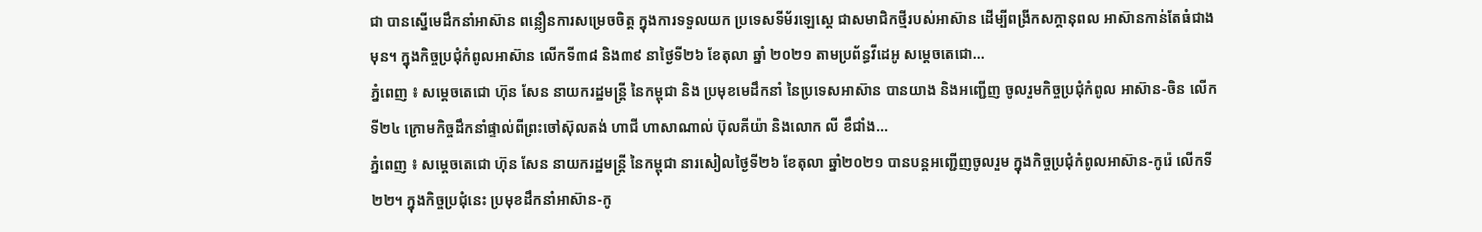ជា បានស្នើមេដឹកនាំអាស៊ាន ពន្លឿនការសម្រេចចិត្ត ក្នុងការទទួលយក ប្រទេសទីម័រឡេសេ្ដ ជាសមាជិកថ្មីរបស់អាស៊ាន ដើម្បីពង្រីកសក្តានុពល អាស៊ានកាន់តែធំជាងមុន។ ក្នុងកិច្ចប្រជុំកំពូលអាស៊ាន លើកទី៣៨ និង៣៩ នាថ្ងៃទី២៦ ខែតុលា ឆ្នាំ ២០២១ តាមប្រព័ន្ធវីដេអូ សម្តេចតេជោ...
ភ្នំពេញ ៖ សម្តេចតេជោ ហ៊ុន សែន នាយករដ្ឋមន្រ្តី នៃកម្ពុជា និង ប្រមុខមេដឹកនាំ នៃប្រទេសអាស៊ាន បានយាង និងអញ្ជើញ ចូលរួមកិច្ចប្រជុំកំពូល អាស៊ាន-ចិន លើកទី២៤ ក្រោមកិច្ចដឹកនាំផ្ទាល់ពីព្រះចៅស៊ុលតង់ ហាជី ហាសាណាល់ ប៊ុលគីយ៉ា និងលោក លី ខឹជាំង...
ភ្នំពេញ ៖ សម្ដេចតេជោ ហ៊ុន សែន នាយករដ្ឋមន្ត្រី នៃកម្ពុជា នារសៀលថ្ងៃទី២៦ ខែតុលា ឆ្នាំ២០២១ បានបន្តអញ្ជើញចូលរួម ក្នុងកិច្ចប្រជុំកំពូលអាស៊ាន-កូរ៉េ លើកទី២២។ ក្នុងកិច្ចប្រជុំនេះ ប្រមុខដឹកនាំអាស៊ាន-កូ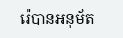រ៉េបានអនុម័ត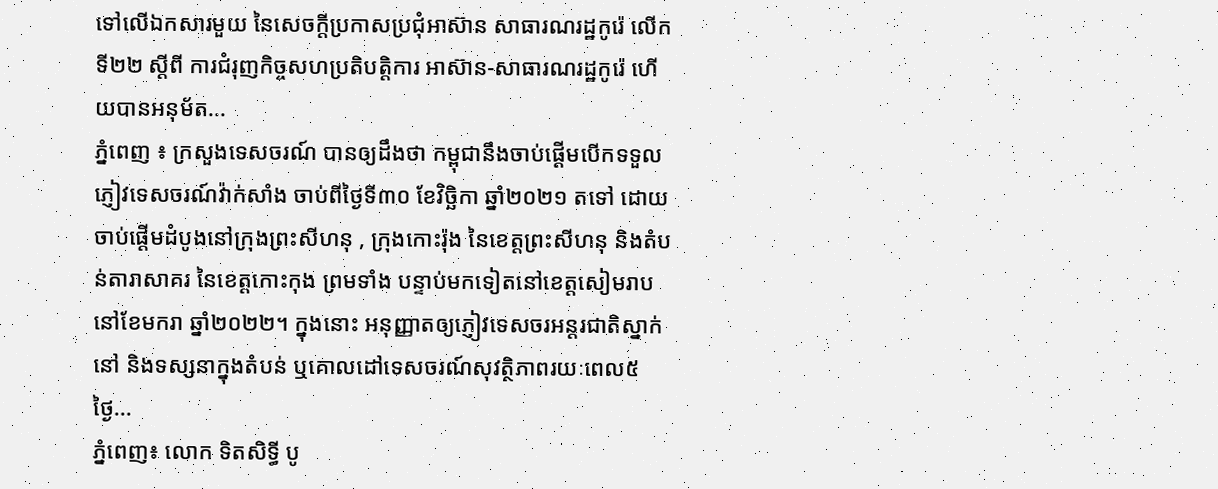ទៅលើឯកសារមួយ នៃសេចក្តីប្រកាសប្រជុំអាស៊ាន សាធារណរដ្ឋកូរ៉េ លើកទី២២ ស្ដីពី ការជំរុញកិច្ចសហប្រតិបត្តិការ អាស៊ាន-សាធារណរដ្ឋកូរ៉េ ហើយបានអនុម័ត...
ភ្នំពេញ ៖ ក្រសួងទេសចរណ៍ បានឲ្យដឹងថា កម្ពុជានឹងចាប់ផ្ដើមបើកទទួលភ្ញៀវទេសចរណ៍វ៉ាក់សាំង ចាប់ពីថ្ងៃទី៣០ ខែវិច្ឆិកា ឆ្នាំ២០២១ តទៅ ដោយចាប់ផ្ដើមដំបូងនៅក្រុងព្រះសីហនុ , ក្រុងកោះរ៉ុង នៃខេត្តព្រះសីហនុ និងតំបន់តារាសាគរ នៃខេត្តកោះកុង ព្រមទាំង បន្ទាប់មកទៀតនៅខេត្តសៀមរាបនៅខែមករា ឆ្នាំ២០២២។ ក្នុងនោះ អនុញ្ញាតឲ្យភ្ញៀវទេសចរអន្តរជាតិស្នាក់នៅ និងទស្សនាក្នុងតំបន់ ឬគោលដៅទេសចរណ៍សុវត្ថិភាពរយៈពេល៥ថ្ងៃ...
ភ្នំពេញ៖ លោក ទិតសិទ្ធី បូ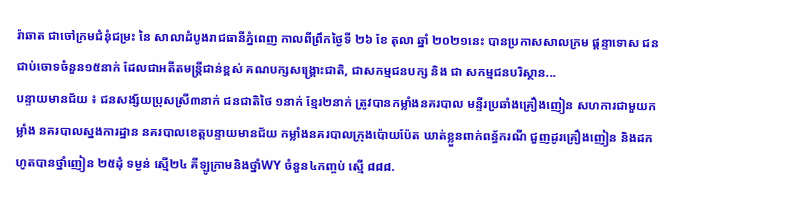រ៉ាឆាត ជាចៅក្រមជំនុំជម្រះ នៃ សាលាដំបូងរាជធានីភ្នំពេញ កាលពីព្រឹកថ្ងៃទី ២៦ ខែ តុលា ឆ្នាំ ២០២១នេះ បានប្រកាសសាលក្រម ផ្តន្ទាទោស ជនជាប់ចោទចំនួន១៥នាក់ ដែលជាអតីតមន្រ្តីជាន់ខ្ពស់ គណបក្សសង្គ្រោះជាតិ, ជាសកម្មជនបក្ស និង ជា សកម្មជនបរិស្ថាន...
បន្ទាយមានជ័យ ៖ ជនសង្ស័យប្រុសស្រី៣នាក់ ជនជាតិថៃ ១នាក់ ខ្មែរ២នាក់ ត្រូវបានកម្លាំងនគរបាល មន្ទីរប្រឆាំងគ្រឿងញៀន សហការជាមួយកម្លាំង នគរបាលស្នងការដ្ឋាន នគរបាលខេត្តបន្ទាយមានជ័យ កម្លាំងនគរបាលក្រុងប៉ោយប៉ែត ឃាត់ខ្លួនពាក់ពន្ធ័ករណី ជួញដូរគ្រឿងញៀន និងដកហូតបានថ្នាំញៀន ២៥ដុំ ទម្ងន់ ស្មើ២៤ គីឡូក្រាមនិងថ្នាំWY ចំនួន៤កញ្ចប់ ស្មើ ៨៨៨.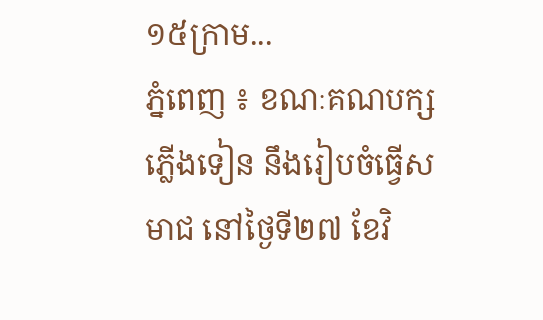១៥ក្រាម...
ភ្នំពេញ ៖ ខណៈគណបក្សភ្លើងទៀន នឹងរៀបចំធ្វើសមាជ នៅថ្ងៃទី២៧ ខែវិ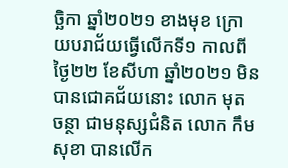ច្ឆិកា ឆ្នាំ២០២១ ខាងមុខ ក្រោយបរាជ័យធ្វើលើកទី១ កាលពីថ្ងៃ២២ ខែសីហា ឆ្នាំ២០២១ មិនបានជោគជ័យនោះ លោក មុត ចន្ថា ជាមនុស្សជំនិត លោក កឹម សុខា បានលើក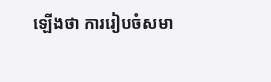ឡើងថា ការរៀបចំសមា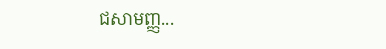ជសាមញ្ញ...